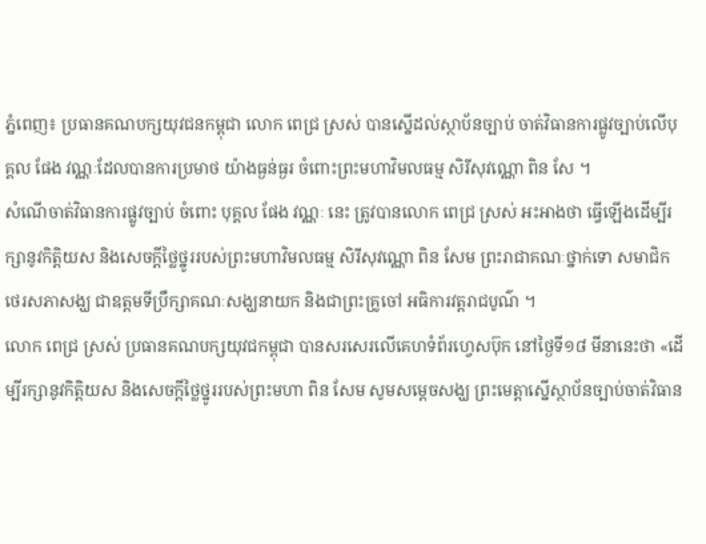ភ្នំពេញ៖ ប្រធានគណបក្សយុវជនកម្ពុជា លោក ពេជ្រ ស្រស់ បានស្នើដល់ស្ថាប័នច្បាប់ ចាត់វិធានការផ្លូវច្បាប់លើបុគ្គល ផែង វណ្ណៈដែលបានការប្រមាថ យ៉ាងធ្ងន់ធ្ងរ ចំពោះព្រះមហាវិមលធម្ម សិរីសុវណ្ណោ ពិន សែ ។
សំណើចាត់វិធានការផ្លូវច្បាប់ ចំពោះ បុគ្គល ផែង វណ្ណៈ នេះ ត្រូវបានលោក ពេជ្រ ស្រស់ អះអាងថា ធ្វើឡើងដើម្បីរក្សានូវកិត្តិយស និងសេចក្តីថ្លៃថ្នូររបស់ព្រះមហាវិមលធម្ម សិរីសុវណ្ណោ ពិន សែម ព្រះរាជាគណៈថ្នាក់ទោ សមាជិកថេរសភាសង្ឃ ជាឧត្តមទីប្រឹក្សាគណៈសង្ឃនាយក និងជាព្រះគ្រូចៅ អធិការវត្តរាជបូណ៌ ។
លោក ពេជ្រ ស្រស់ ប្រធានគណបក្សយុវជកម្ពុជា បានសរសេរលើគេហទំព័រហ្វេសប៊ុក នៅថ្ងៃទី១៨ មីនានេះថា «ដើម្បីរក្សានូវកិត្តិយស និងសេចក្តីថ្លៃថ្នូររបស់ព្រះមហា ពិន សែម សូមសម្តេចសង្ឃ ព្រះមេត្តាស្នើស្ថាប័នច្បាប់ចាត់វិធាន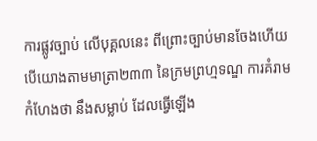ការផ្លូវច្បាប់ លើបុគ្គលនេះ ពីព្រោះច្បាប់មានចែងហើយ បើយោងតាមមាត្រា២៣៣ នៃក្រមព្រហ្មទណ្ឌ ការគំរាមកំហែងថា នឹងសម្លាប់ ដែលធ្វើឡើង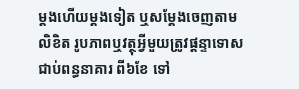ម្តងហើយម្តងទៀត ឬសម្តែងចេញតាមលិខិត រូបភាពឬវត្ថុអ្វីមួយត្រូវផ្តន្ទាទោស ជាប់ពន្ធនាគារ ពី៦ខែ ទៅ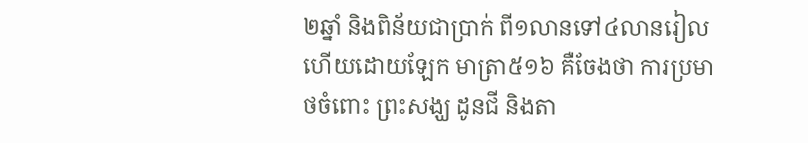២ឆ្នាំ និងពិន័យជាប្រាក់ ពី១លានទៅ៤លានរៀល ហើយដោយឡែក មាត្រា៥១៦ គឺចែងថា ការប្រមាថចំពោះ ព្រះសង្ឃ ដូនជី និងតា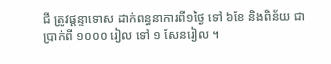ជី ត្រូវផ្តន្ទាទោស ដាក់ពន្ធនាការពី១ថ្ងៃ ទៅ ៦ខែ និងពិន័យ ជាប្រាក់ពី ១០០០ រៀល ទៅ ១ សែនរៀល ។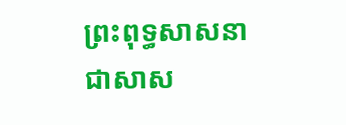ព្រះពុទ្ធសាសនា ជាសាស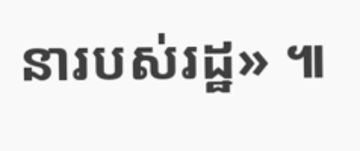នារបស់រដ្ឋ» ៕